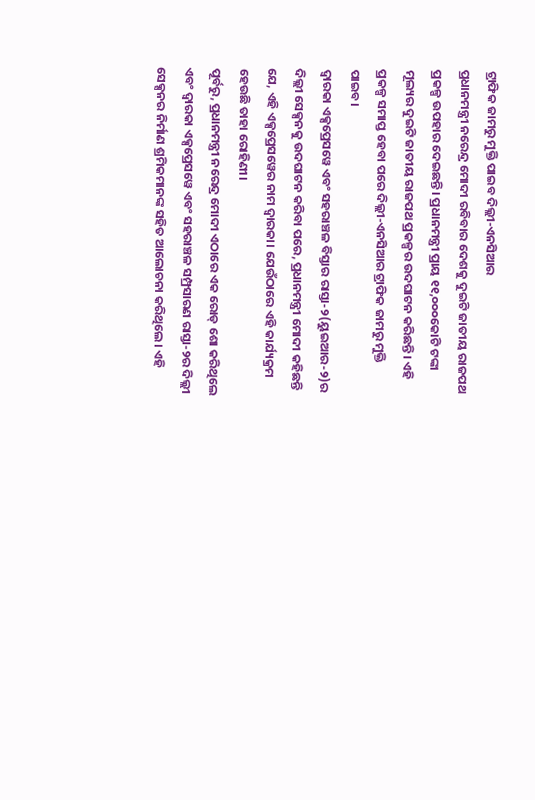ଟ୍ରାଫିକ ଜାମରୁ ମୁକ୍ତି ପାଇବ ଦିଲ୍ଲୀ-ଏନସିଆର
ପ୍ରଧାନମନ୍ତ୍ରୀ ନରେନ୍ଦ୍ର ମୋଦୀ ରବିବାର ଦେଶକୁ ଦୁଇଟି ଜାତୀୟ ରାଜପଥ ପ୍ରକଳ୍ପ ଉପହାର ଦେଇଛନ୍ତି। ପ୍ରଧାନମନ୍ତ୍ରୀ ପ୍ରାୟ ୧୧,୦୦୦କୋଟି ଟଙ୍କା ମୂଲ୍ୟର ଦୁଇଟି ଜାତୀୟ ରାଜପଥ ପ୍ରକଳ୍ପର ଉଦଘାଟନ କରିଛନ୍ତି। ଏହି ପ୍ରକଳ୍ପ ସମାପ୍ତ ହେବା ପରେ ଦିଲ୍ଲୀ-ଏନସିଆର ଟ୍ରାଫିକ ଜାମରୁ ମୁକ୍ତି ପାଇବ।
ଦ୍ୱାରକା ଏକ୍ସପ୍ରେସୱେ ଏବଂ ସହରାଞ୍ଚଳ ବିସ୍ତାର ରାସ୍ତା-୨(ୟୁଇଆର-୨)ର ଦିଲ୍ଲୀ ସେକ୍ସନକୁ ଉଦଘାଟନ କରିବା ପରେ, ପ୍ରଧାନମନ୍ତ୍ରୀ ମୋଦୀ କହିଛନ୍ତି ଯେ, ଏହି ଏକ୍ସପ୍ରେସୱେର ନାମ ଦ୍ୱାରକା। ଯେଉଁଠାରେ ଏହି କାର୍ଯ୍ୟକ୍ରମ ହେଉଛି ତାହା ରୋହିଣୀ।
ପୂର୍ବରୁ, ପ୍ରଧାନମନ୍ତ୍ରୀ ନରେନ୍ଦ୍ର ମୋଦୀ ଏଠାରେ ଏକ ରୋଡ୍ ଶୋ କରିଥିଲେ ଏବଂ ଦ୍ୱାରକା ଏକ୍ସପ୍ରେସୱେ ଏବଂ ସହରାଞ୍ଚଳ ସମ୍ପ୍ରସାରଣ ରାସ୍ତା-୨ର ଦିଲ୍ଲୀ ସେକ୍ସନର ନିର୍ମାଣ ଶ୍ରମିକମାନଙ୍କ ସହିତ ଆଲୋଚନା କରିଥିଲେ। ଏହି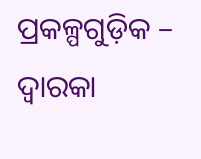ପ୍ରକଳ୍ପଗୁଡ଼ିକ – ଦ୍ୱାରକା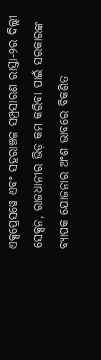ଏକ୍ସପ୍ରେସୱେ ଏବଂ ସହରାଞ୍ଚଳ ସମ୍ପ୍ରସାରଣ ରାସ୍ତା-୨ର ଦିଲ୍ଲୀ ସେକ୍ସନ, ରାଜଧାନୀର ଭିଡ଼ କମ କରିବା ପାଇଁ ସରକାରଙ୍କ ବ୍ୟାପକ ଯୋଜନାର ଅଂଶ ଭାବରେ ବିକଶିତ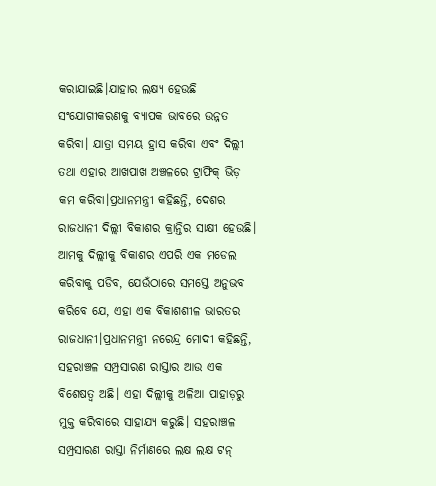କରାଯାଇଛି।ଯାହାର ଲକ୍ଷ୍ୟ ହେଉଛି ସଂଯୋଗୀକରଣକୁ ବ୍ୟାପକ ଭାବରେ ଉନ୍ନତ କରିବା। ଯାତ୍ରା ସମୟ ହ୍ରାସ କରିବା ଏବଂ ଦିଲ୍ଲୀ ତଥା ଏହାର ଆଖପାଖ ଅଞ୍ଚଳରେ ଟ୍ରାଫିକ୍ ଭିଡ଼ କମ କରିବା।ପ୍ରଧାନମନ୍ତ୍ରୀ କହିଛନ୍ତି, ଦେଶର ରାଜଧାନୀ ଦିଲ୍ଲୀ ବିକାଶର କ୍ରାନ୍ତିର ସାକ୍ଷୀ ହେଉଛି। ଆମକୁ ଦିଲ୍ଲୀକୁ ବିକାଶର ଏପରି ଏକ ମଡେଲ କରିବାକୁ ପଡିବ, ଯେଉଁଠାରେ ସମସ୍ତେ ଅନୁଭବ କରିବେ ଯେ, ଏହା ଏକ ବିକାଶଶୀଳ ଭାରତର ରାଜଧାନୀ।ପ୍ରଧାନମନ୍ତ୍ରୀ ନରେନ୍ଦ୍ର ମୋଦୀ କହିଛନ୍ତି, ସହରାଞ୍ଚଳ ସମ୍ପ୍ରସାରଣ ରାସ୍ତାର ଆଉ ଏକ ବିଶେଷତ୍ୱ ଅଛି। ଏହା ଦିଲ୍ଲୀକୁ ଅଳିଆ ପାହାଡ଼ରୁ ମୁକ୍ତ କରିବାରେ ସାହାଯ୍ୟ କରୁଛି। ସହରାଞ୍ଚଳ ସମ୍ପ୍ରସାରଣ ରାସ୍ତା ନିର୍ମାଣରେ ଲକ୍ଷ ଲକ୍ଷ ଟନ୍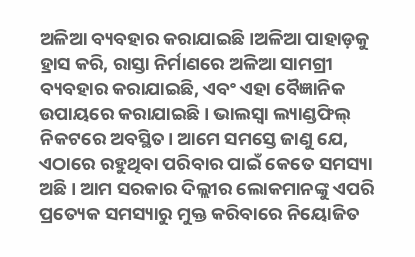ଅଳିଆ ବ୍ୟବହାର କରାଯାଇଛି।ଅଳିଆ ପାହାଡ଼କୁ ହ୍ରାସ କରି, ରାସ୍ତା ନିର୍ମାଣରେ ଅଳିଆ ସାମଗ୍ରୀ ବ୍ୟବହାର କରାଯାଇଛି, ଏବଂ ଏହା ବୈଜ୍ଞାନିକ ଉପାୟରେ କରାଯାଇଛି। ଭାଲସ୍ୱା ଲ୍ୟାଣ୍ଡଫିଲ୍ ନିକଟରେ ଅବସ୍ଥିତ। ଆମେ ସମସ୍ତେ ଜାଣୁ ଯେ, ଏଠାରେ ରହୁଥିବା ପରିବାର ପାଇଁ କେତେ ସମସ୍ୟା ଅଛି। ଆମ ସରକାର ଦିଲ୍ଲୀର ଲୋକମାନଙ୍କୁ ଏପରି ପ୍ରତ୍ୟେକ ସମସ୍ୟାରୁ ମୁକ୍ତ କରିବାରେ ନିୟୋଜିତ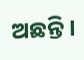ଅଛନ୍ତି।